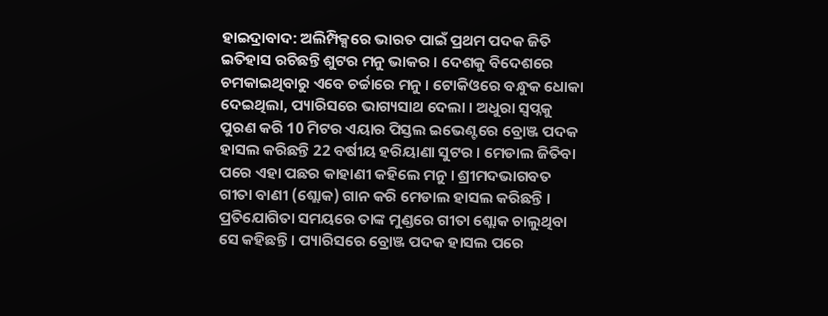ହାଇଦ୍ରାବାଦ: ଅଲିମ୍ପିକ୍ସରେ ଭାରତ ପାଇଁ ପ୍ରଥମ ପଦକ ଜିତି ଇତିହାସ ରଚିଛନ୍ତି ଶୁଟର ମନୁ ଭାକର । ଦେଶକୁ ବିଦେଶରେ ଚମକାଇଥିବାରୁ ଏବେ ଚର୍ଚ୍ଚାରେ ମନୁ । ଟୋକିଓରେ ବନ୍ଧୁକ ଧୋକା ଦେଇଥିଲା, ପ୍ୟାରିସରେ ଭାଗ୍ୟସାଥ ଦେଲା । ଅଧୁରା ସ୍ବପ୍ନକୁ ପୁରଣ କରି 10 ମିଟର ଏୟାର ପିସ୍ତଲ ଇଭେଣ୍ଟରେ ବ୍ରୋଞ୍ଜ ପଦକ ହାସଲ କରିଛନ୍ତି 22 ବର୍ଷୀୟ ହରିୟାଣା ସୁଟର । ମେଡାଲ ଜିତିବା ପରେ ଏହା ପଛର କାହାଣୀ କହିଲେ ମନୁ । ଶ୍ରୀମଦଭାଗବତ ଗୀତା ବାଣୀ (ଶ୍ଲୋକ) ଗାନ କରି ମେଡାଲ ହାସଲ କରିଛନ୍ତି । ପ୍ରତିଯୋଗିତା ସମୟରେ ତାଙ୍କ ମୁଣ୍ଡରେ ଗୀତା ଶ୍ଲୋକ ଚାଲୁଥିବା ସେ କହିଛନ୍ତି । ପ୍ୟାରିସରେ ବ୍ରୋଞ୍ଜ ପଦକ ହାସଲ ପରେ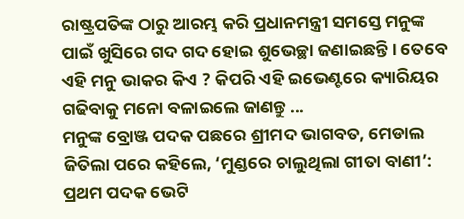ରାଷ୍ଟ୍ରପତିଙ୍କ ଠାରୁ ଆରମ୍ଭ କରି ପ୍ରଧାନମନ୍ତ୍ରୀ ସମସ୍ତେ ମନୁଙ୍କ ପାଇଁ ଖୁସିରେ ଗଦ ଗଦ ହୋଇ ଶୁଭେଚ୍ଛା ଜଣାଇଛନ୍ତି । ତେବେ ଏହି ମନୁ ଭାକର କିଏ ? କିପରି ଏହି ଇଭେଣ୍ଟରେ କ୍ୟାରିୟର ଗଢିବାକୁ ମନୋ ବଳାଇଲେ ଜାଣନ୍ତୁ ...
ମନୁଙ୍କ ବ୍ରୋଞ୍ଜ ପଦକ ପଛରେ ଶ୍ରୀମଦ ଭାଗବତ, ମେଡାଲ ଜିତିଲା ପରେ କହିଲେ, ‘ମୁଣ୍ଡରେ ଚାଲୁଥିଲା ଗୀତା ବାଣୀ’:
ପ୍ରଥମ ପଦକ ଭେଟି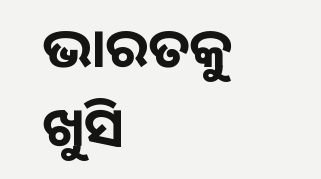ଭାରତକୁ ଖୁସି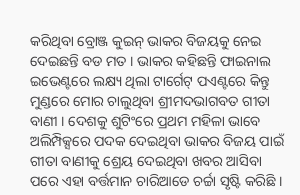କରିଥିବା ବ୍ରୋଞ୍ଜ କୁଇନ୍ ଭାକର ବିଜୟକୁ ନେଇ ଦେଇଛନ୍ତି ବଡ ମତ । ଭାକର କହିଛନ୍ତି ଫାଇନାଲ ଇଭେଣ୍ଟରେ ଲକ୍ଷ୍ୟ ଥିଲା ଟାର୍ଗେଟ୍ ପଏଣ୍ଟରେ କିନ୍ତୁ ମୁଣ୍ଡରେ ମୋର ଚାଲୁଥିବା ଶ୍ରୀମଦଭାଗବତ ଗୀତା ବାଣୀ । ଦେଶକୁ ଶୁଟିଂରେ ପ୍ରଥମ ମହିଳା ଭାବେ ଅଲିମ୍ପିକ୍ସରେ ପଦକ ଦେଇଥିବା ଭାକର ବିଜୟ ପାଇଁ ଗୀତା ବାଣୀକୁ ଶ୍ରେୟ ଦେଇଥିବା ଖବର ଆସିବା ପରେ ଏହା ବର୍ତ୍ତମାନ ଚାରିଆଡେ ଚର୍ଚ୍ଚା ସୃଷ୍ଟି କରିଛି ।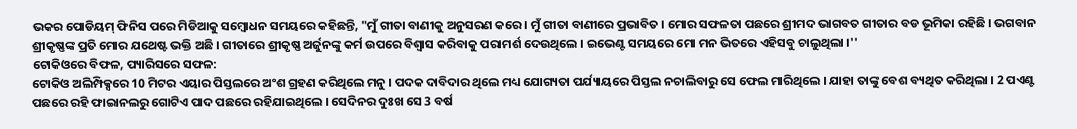ଭକର ପୋଡିୟମ୍ ଫିନିସ ପରେ ମିଡିଆକୁ ସମ୍ବୋଧନ ସମୟରେ କହିଛନ୍ତି, "ମୁଁ ଗୀତା ବାଣୀକୁ ଅନୁସରଣ କରେ । ମୁଁ ଗୀତା ବାଣୀରେ ପ୍ରଭାବିତ । ମୋର ସଫଳତା ପଛରେ ଶ୍ରୀମଦ ଭାଗବତ ଗୀତାର ବଡ ଭୂମିକା ରହିଛି । ଭଗବାନ ଶ୍ରୀକୃଷ୍ଣଙ୍କ ପ୍ରତି ମୋର ଯଥେଷ୍ଟ ଭକ୍ତି ଅଛି । ଗୀତାରେ ଶ୍ରୀକୃଷ୍ଣ ଅର୍ଜୁନଙ୍କୁ କର୍ମ ଉପରେ ବିଶ୍ବାସ କରିବାକୁ ପରାମର୍ଶ ଦେଉଥିଲେ । ଇଭେଣ୍ଟ ସମୟରେ ମୋ ମନ ଭିତରେ ଏହିସବୁ ଚାଲୁଥିଲା ।''
ଟୋକିଓରେ ବିଫଳ, ପ୍ୟାରିସରେ ସଫଳ:
ଟୋକିଓ ଅଲିମ୍ପିକ୍ସରେ 10 ମିଟର ଏୟାର ପିସ୍ତଲରେ ଅଂଶ ଗ୍ରହଣ କରିଥିଲେ ମନୁ । ପଦକ ଦାବିଦାର ଥିଲେ ମଧ୍ୟ ଯୋଗ୍ୟତା ପର୍ଯ୍ୟାୟରେ ପିସ୍ତଲ ନଚାଲିବାରୁ ସେ ଫେଲ ମାରିଥିଲେ । ଯାହା ତାଙ୍କୁ ବେଶ ବ୍ୟଥିତ କରିଥିଲା । 2 ପଏଣ୍ଟ ପଛରେ ରହି ଫାଇାନଲରୁ ଗୋଟିଏ ପାଦ ପଛରେ ରହିଯାଇଥିଲେ । ସେଦିନର ଦୁଃଖ ସେ 3 ବର୍ଷ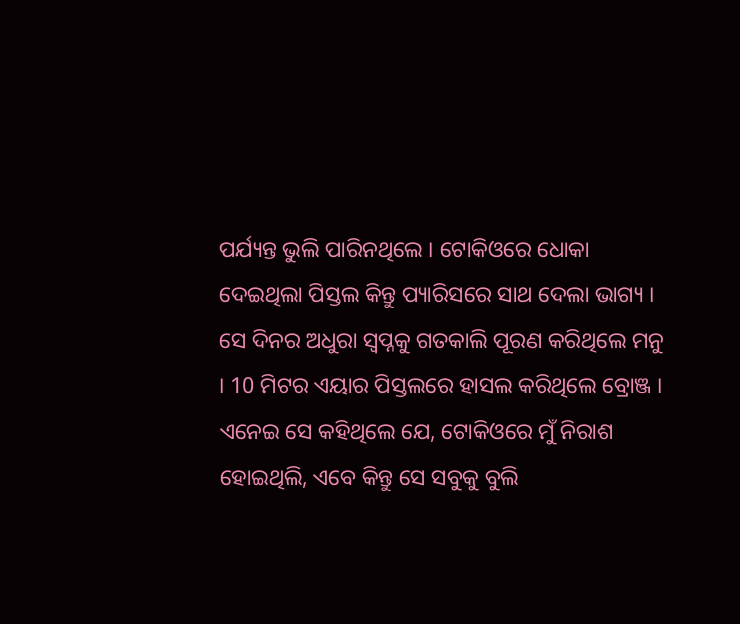ପର୍ଯ୍ୟନ୍ତ ଭୁଲି ପାରିନଥିଲେ । ଟୋକିଓରେ ଧୋକା ଦେଇଥିଲା ପିସ୍ତଲ କିନ୍ତୁ ପ୍ୟାରିସରେ ସାଥ ଦେଲା ଭାଗ୍ୟ । ସେ ଦିନର ଅଧୁରା ସ୍ବପ୍ନକୁ ଗତକାଲି ପୂରଣ କରିଥିଲେ ମନୁ । 10 ମିଟର ଏୟାର ପିସ୍ତଲରେ ହାସଲ କରିଥିଲେ ବ୍ରୋଞ୍ଜ । ଏନେଇ ସେ କହିଥିଲେ ଯେ, ଟୋକିଓରେ ମୁଁ ନିରାଶ ହୋଇଥିଲି, ଏବେ କିନ୍ତୁ ସେ ସବୁକୁ ବୁଲି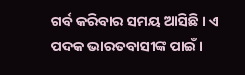ଗର୍ବ କରିବାର ସମୟ ଆସିଛି । ଏ ପଦକ ଭାରତବାସୀଙ୍କ ପାଇଁ ।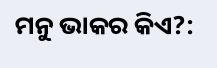ମନୁ ଭାକର କିଏ?: